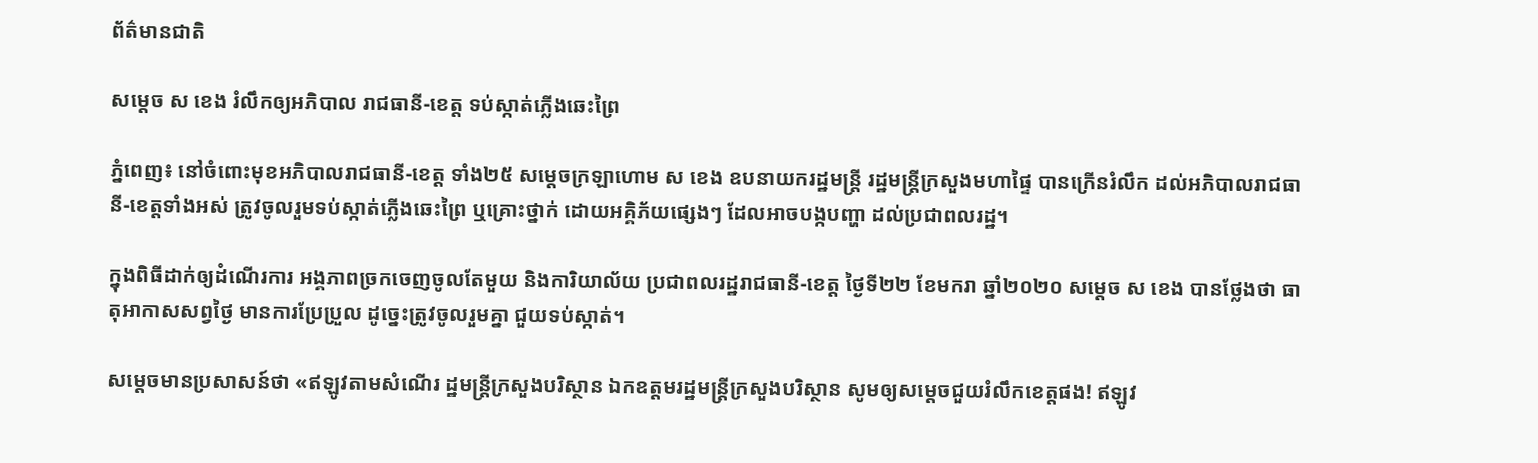ព័ត៌មានជាតិ

សម្ដេច ស ខេង រំលឹកឲ្យអភិបាល រាជធានី-ខេត្ត ទប់ស្កាត់ភ្លើងឆេះព្រៃ

ភ្នំពេញ៖ នៅចំពោះមុខអភិបាលរាជធានី-ខេត្ត ទាំង២៥ សម្ដេចក្រឡាហោម ស ខេង ឧបនាយករដ្ឋមន្ដ្រី រដ្ឋមន្ដ្រីក្រសួងមហាផ្ទៃ បានក្រើនរំលឹក ដល់អភិបាលរាជធានី-ខេត្តទាំងអស់ ត្រូវចូលរួមទប់ស្កាត់ភ្លើងឆេះព្រៃ ឬគ្រោះថ្នាក់ ដោយអគ្គិភ័យផ្សេងៗ ដែលអាចបង្កបញ្ហា ដល់ប្រជាពលរដ្ឋ។

ក្នុងពិធីដាក់ឲ្យដំណើរការ អង្គភាពច្រកចេញចូលតែមួយ និងការិយាល័យ ប្រជាពលរដ្ឋរាជធានី-ខេត្ត ថ្ងៃទី២២ ខែមករា ឆ្នាំ២០២០ សម្ដេច ស ខេង បានថ្លែងថា ធាតុអាកាសសព្វថ្ងៃ មានការប្រែប្រួល ដូច្នេះត្រូវចូលរួមគ្នា ជួយទប់ស្កាត់។

សម្ដេចមានប្រសាសន៍ថា «ឥឡូវតាមសំណើរ ដ្ឋមន្ដ្រីក្រសួងបរិស្ថាន ឯកឧត្តមរដ្ឋមន្ដ្រីក្រសួងបរិស្ថាន សូមឲ្យសម្ដេចជួយរំលឹកខេត្តផង! ឥឡូវ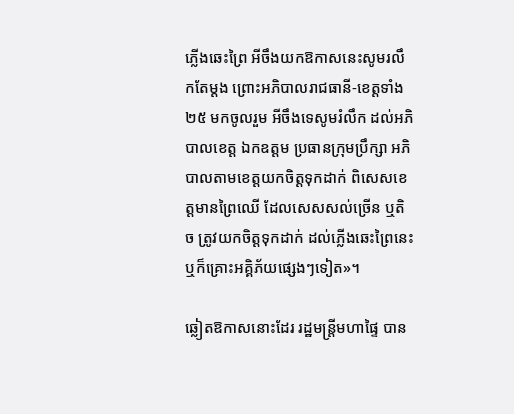ភ្លើងឆេះព្រៃ អីចឹងយកឱកាសនេះសូមរលឹកតែម្ដង ព្រោះអភិបាលរាជធានី-ខេត្តទាំង២៥ មកចូលរួម អីចឹងទេសូមរំលឹក ដល់អភិបាលខេត្ត ឯកឧត្តម ប្រធានក្រុមប្រឹក្សា អភិបាលតាមខេត្តយកចិត្ដទុកដាក់ ពិសេសខេត្តមានព្រៃឈើ ដែលសេសសល់ច្រើន ឬតិច ត្រូវយកចិត្ដទុកដាក់ ដល់ភ្លើងឆេះព្រៃនេះ ឬក៏គ្រោះអគ្គិភ័យផ្សេងៗទៀត»។

ឆ្លៀតឱកាសនោះដែរ រដ្ឋមន្ដ្រីមហាផ្ទៃ បាន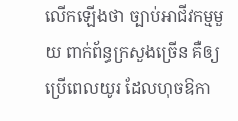លើកឡើងថា ច្បាប់អាជីវកម្មមួយ ពាក់ព័ន្ធក្រសួងច្រើន គឺឲ្យប្រើពេលយូរ ដែលហុចឱកា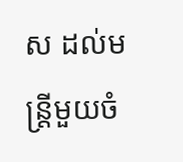ស ដល់មន្ត្រីមួយចំ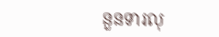នួនទារលុ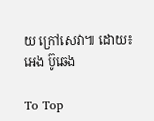យ ក្រៅសេវា៕ ដោយ៖ អេង ប៊ូឆេង

To Top